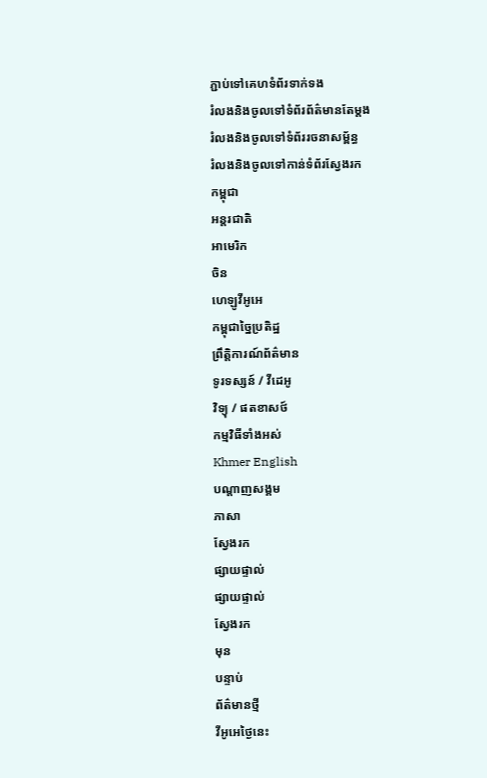ភ្ជាប់ទៅគេហទំព័រទាក់ទង
រំលងនិងចូលទៅទំព័រព័ត៌មានតែម្តង
រំលងនិងចូលទៅទំព័ររចនាសម្ព័ន្ធ
រំលងនិងចូលទៅកាន់ទំព័រស្វែងរក
កម្ពុជា
អន្តរជាតិ
អាមេរិក
ចិន
ហេឡូវីអូអេ
កម្ពុជាច្នៃប្រតិដ្ឋ
ព្រឹត្តិការណ៍ព័ត៌មាន
ទូរទស្សន៍ / វីដេអូ
វិទ្យុ / ផតខាសថ៍
កម្មវិធីទាំងអស់
Khmer English
បណ្តាញសង្គម
ភាសា
ស្វែងរក
ផ្សាយផ្ទាល់
ផ្សាយផ្ទាល់
ស្វែងរក
មុន
បន្ទាប់
ព័ត៌មានថ្មី
វីអូអេថ្ងៃនេះ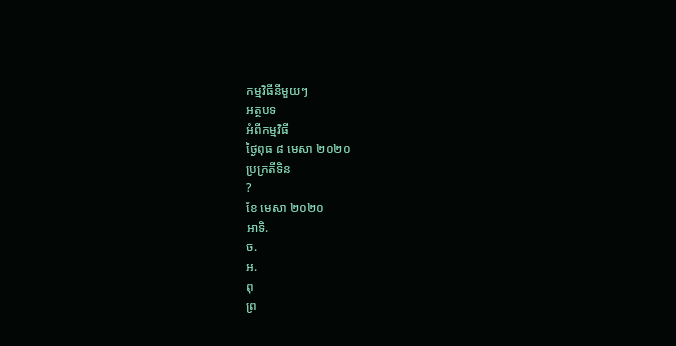កម្មវិធីនីមួយៗ
អត្ថបទ
អំពីកម្មវិធី
ថ្ងៃពុធ ៨ មេសា ២០២០
ប្រក្រតីទិន
?
ខែ មេសា ២០២០
អាទិ.
ច.
អ.
ពុ
ព្រ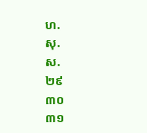ហ.
សុ.
ស.
២៩
៣០
៣១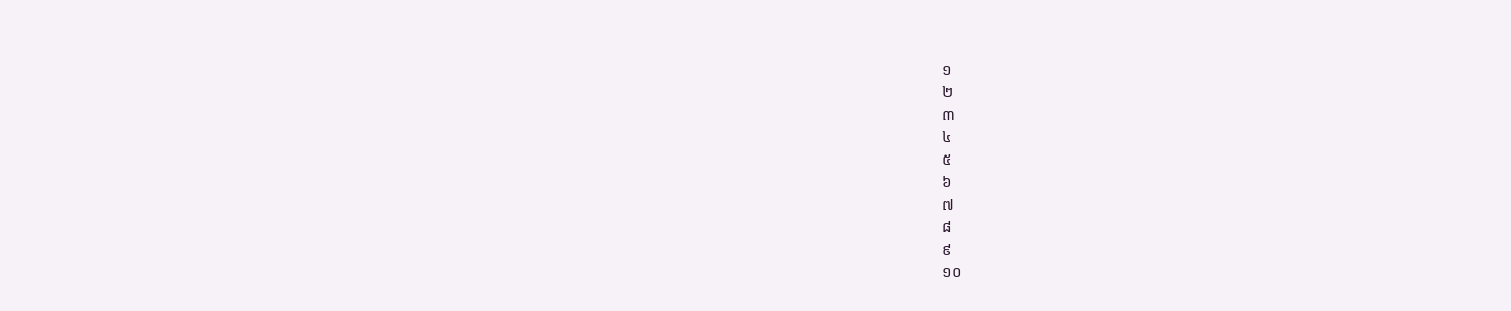១
២
៣
៤
៥
៦
៧
៨
៩
១០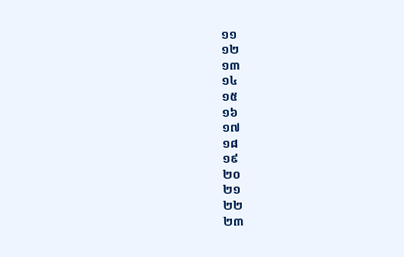១១
១២
១៣
១៤
១៥
១៦
១៧
១៨
១៩
២០
២១
២២
២៣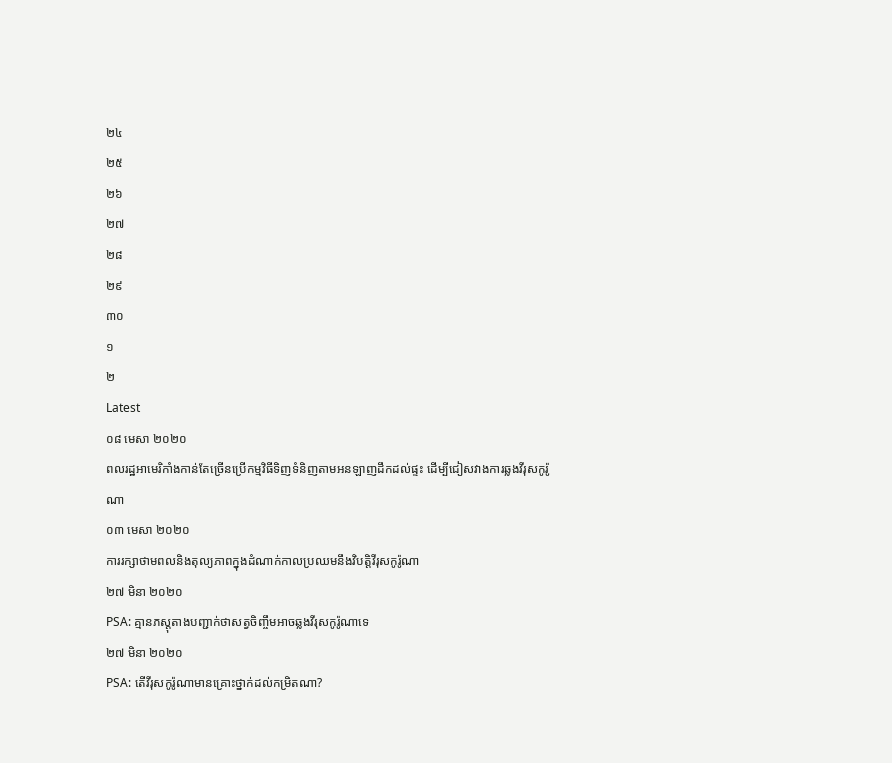២៤
២៥
២៦
២៧
២៨
២៩
៣០
១
២
Latest
០៨ មេសា ២០២០
ពលរដ្ឋអាមេរិកាំងកាន់តែច្រើនប្រើកម្មវិធីទិញទំនិញតាមអនឡាញដឹកដល់ផ្ទះ ដើម្បីជៀសវាងការឆ្លងវីរុសកូរ៉ូណា
០៣ មេសា ២០២០
ការរក្សាថាមពលនិងតុល្យភាពក្នុងដំណាក់កាលប្រឈមនឹងវិបត្តិវីរុសកូរ៉ូណា
២៧ មិនា ២០២០
PSA: គ្មានភស្តុតាងបញ្ជាក់ថាសត្វចិញ្ចឹមអាចឆ្លងវីរុសកូរ៉ូណាទេ
២៧ មិនា ២០២០
PSA: តើវីរុសកូរ៉ូណាមានគ្រោះថ្នាក់ដល់កម្រិតណា?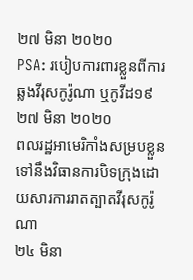២៧ មិនា ២០២០
PSA: របៀបការពារខ្លួនពីការឆ្លងវីរុសកូរ៉ូណា ឬកូវីដ១៩
២៧ មិនា ២០២០
ពលរដ្ឋអាមេរិកាំងសម្របខ្លួនទៅនឹងវិធានការបិទក្រុងដោយសារការរាតត្បាតវីរុសកូរ៉ូណា
២៤ មិនា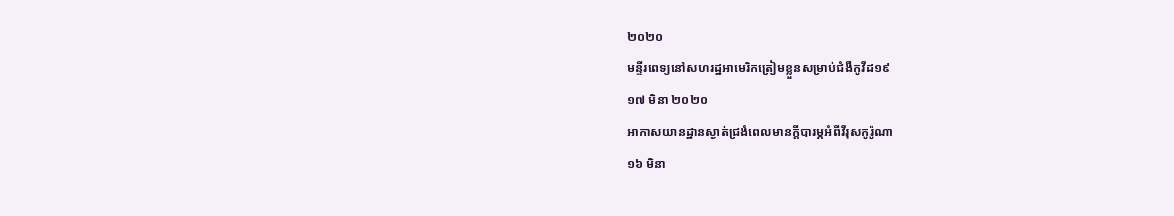២០២០
មន្ទីរពេទ្យនៅសហរដ្ឋអាមេរិកត្រៀមខ្លួនសម្រាប់ជំងឺកូវីដ១៩
១៧ មិនា ២០២០
អាកាសយានដ្ឋានស្ងាត់ជ្រងំពេលមានក្តីបារម្ភអំពីវីរុសកូរ៉ូណា
១៦ មិនា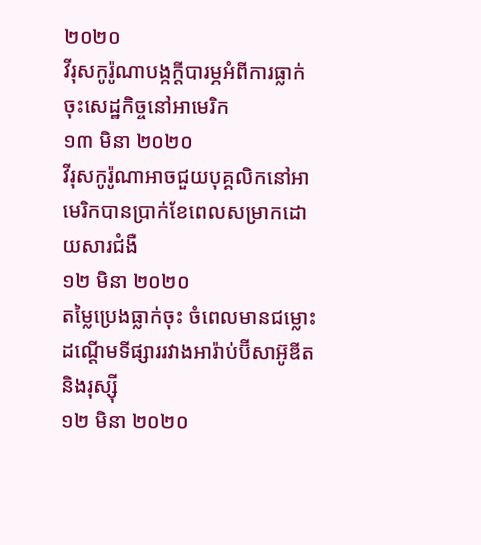២០២០
វីរុសកូរ៉ូណាបង្កក្តីបារម្ភអំពីការធ្លាក់ចុះសេដ្ឋកិច្ចនៅអាមេរិក
១៣ មិនា ២០២០
វីរុសកូរ៉ូណាអាចជួយបុគ្គលិកនៅអាមេរិកបានប្រាក់ខែពេលសម្រាកដោយសារជំងឺ
១២ មិនា ២០២០
តម្លៃប្រេងធ្លាក់ចុះ ចំពេលមានជម្លោះដណ្តើមទីផ្សាររវាងអារ៉ាប់ប៊ីសាអ៊ូឌីត និងរុស្ស៊ី
១២ មិនា ២០២០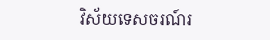វិស័យទេសចរណ៍រ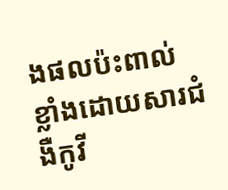ងផលប៉ះពាល់ខ្លាំងដោយសារជំងឺកូវី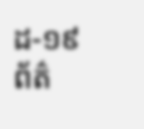ដ-១៩
ព័ត៌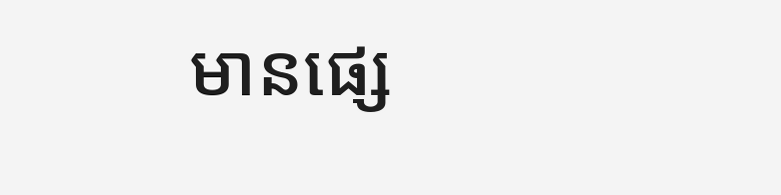មានផ្សេ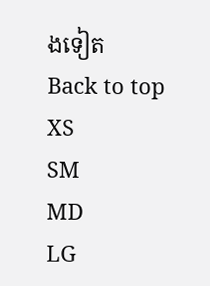ងទៀត
Back to top
XS
SM
MD
LG